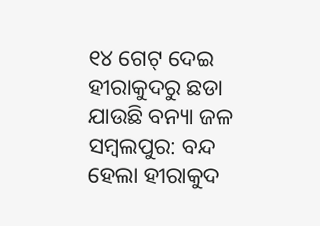୧୪ ଗେଟ୍ ଦେଇ ହୀରାକୁଦରୁ ଛଡା ଯାଉଛି ବନ୍ୟା ଜଳ
ସମ୍ବଲପୁର: ବନ୍ଦ ହେଲା ହୀରାକୁଦ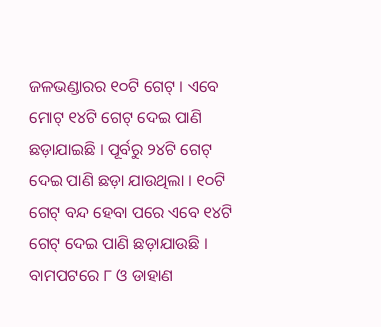ଜଳଭଣ୍ଡାରର ୧୦ଟି ଗେଟ୍ । ଏବେ ମୋଟ୍ ୧୪ଟି ଗେଟ୍ ଦେଇ ପାଣି ଛଡ଼ାଯାଇଛି । ପୂର୍ବରୁ ୨୪ଟି ଗେଟ୍ ଦେଇ ପାଣି ଛଡ଼ା ଯାଉଥିଲା । ୧୦ଟି ଗେଟ୍ ବନ୍ଦ ହେବା ପରେ ଏବେ ୧୪ଟି ଗେଟ୍ ଦେଇ ପାଣି ଛଡ଼ାଯାଉଛି । ବାମପଟରେ ୮ ଓ ଡାହାଣ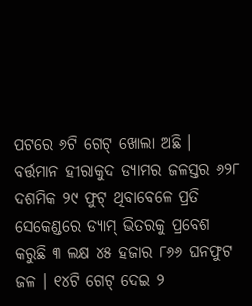ପଟରେ ୬ଟି ଗେଟ୍ ଖୋଲା ଅଛି ।
ବର୍ତ୍ତମାନ ହୀରାକୁଦ ଡ୍ୟାମର ଜଳସ୍ତର ୬୨୮ ଦଶମିକ ୨୯ ଫୁଟ୍ ଥିବାବେଳେ ପ୍ରତି ସେକେଣ୍ଡରେ ଡ୍ୟାମ୍ ଭିତରକୁ ପ୍ରବେଶ କରୁଛି ୩ ଲକ୍ଷ ୪୫ ହଜାର ୮୬୬ ଘନଫୁଟ ଜଳ । ୧୪ଟି ଗେଟ୍ ଦେଇ ୨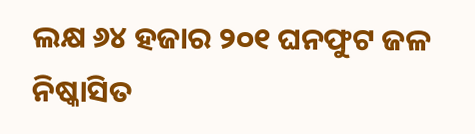ଲକ୍ଷ ୬୪ ହଜାର ୨୦୧ ଘନଫୁଟ ଜଳ ନିଷ୍କାସିତ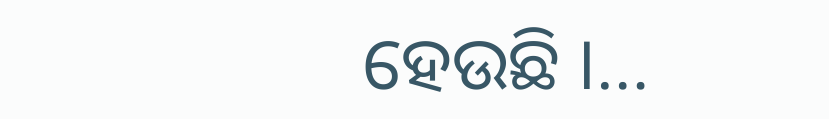ହେଉଛି ।…